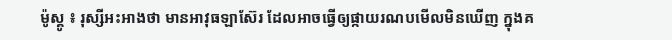ម៉ូស្គូ ៖ រុស្សីអះអាងថា មានអាវុធឡាស៊ែរ ដែលអាចធ្វើឲ្យផ្កាយរណបមើលមិនឃើញ ក្នុងគ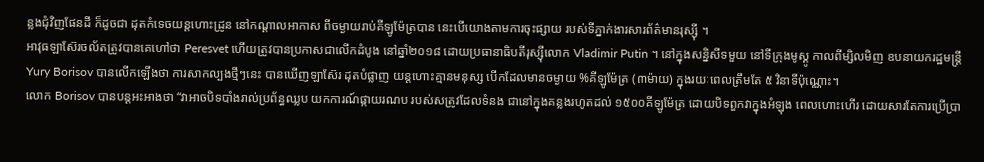ន្លងជុំវិញផែនដី ក៏ដូចជា ដុតកំទេចយន្ដហោះដ្រូន នៅកណ្តាលអាកាស ពីចម្ងាយរាប់គីឡូម៉ែត្របាន នេះបើយោងតាមការចុះផ្សាយ របស់ទីភ្នាក់ងារសារព័ត៌មានរុស្ស៊ី ។
អាវុធឡាស៊ែរចល័តត្រូវបានគេហៅថា Peresvet ហើយត្រូវបានប្រកាសជាលើកដំបូង នៅឆ្នាំ២០១៨ ដោយប្រធានាធិបតីរុស្ស៊ីលោក Vladimir Putin ។ នៅក្នុងសន្និសីទមួយ នៅទីក្រុងមូស្គូ កាលពីម្សិលមិញ ឧបនាយករដ្ឋមន្ត្រី Yury Borisov បានលើកឡើងថា ការសាកល្បងថ្មីៗនេះ បានឃើញឡាស៊ែរ ដុតបំផ្លាញ យន្តហោះគ្មានមនុស្ស បើកដែលមានចម្ងាយ %គីឡូម៉ែត្រ (៣ម៉ាយ) ក្នុងរយៈពេលត្រឹមតែ ៥ វិនាទីប៉ុណ្ណោះ។
លោក Borisov បានបន្តអះអាងថា “វាអាចបិទបាំងរាល់ប្រព័ន្ធឈ្លប យកការណ៍ផ្កាយរណប របស់សត្រូវដែលទំនង ជានៅក្នុងគន្លងរហូតដល់ ១៥០០គីឡូម៉ែត្រ ដោយបិទពួកវាក្នុងអំឡុង ពេលហោះហើរ ដោយសារតែការប្រើប្រា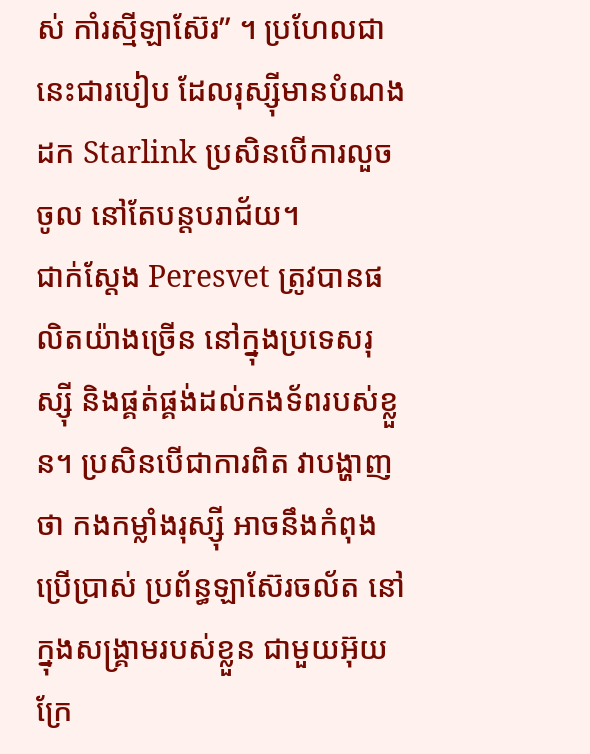ស់ កាំរស្មីឡាស៊ែរ” ។ ប្រហែលជានេះជារបៀប ដែលរុស្ស៊ីមានបំណងដក Starlink ប្រសិនបើការលួចចូល នៅតែបន្តបរាជ័យ។
ជាក់ស្តែង Peresvet ត្រូវបានផលិតយ៉ាងច្រើន នៅក្នុងប្រទេសរុស្ស៊ី និងផ្គត់ផ្គង់ដល់កងទ័ពរបស់ខ្លួន។ ប្រសិនបើជាការពិត វាបង្ហាញថា កងកម្លាំងរុស្ស៊ី អាចនឹងកំពុងប្រើប្រាស់ ប្រព័ន្ធឡាស៊ែរចល័ត នៅក្នុងសង្គ្រាមរបស់ខ្លួន ជាមួយអ៊ុយក្រែ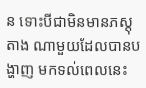ន ទោះបីជាមិនមានភស្តុតាង ណាមួយដែលបានបង្ហាញ មកទល់ពេលនេះ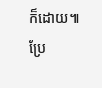ក៏ដោយ៕
ប្រែ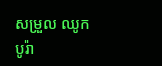សម្រួល ឈូក បូរ៉ា